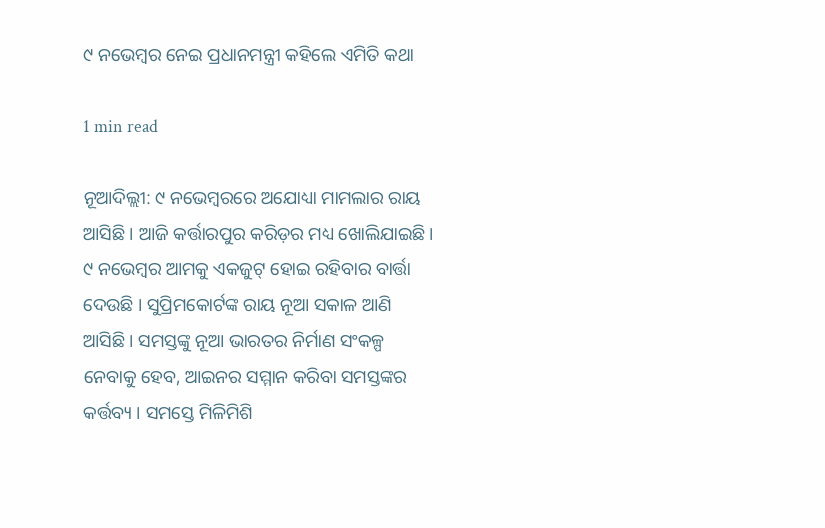୯ ନଭେମ୍ବର ନେଇ ପ୍ରଧାନମନ୍ତ୍ରୀ କହିଲେ ଏମିତି କଥା

1 min read

ନୂଆଦିଲ୍ଲୀ: ୯ ନଭେମ୍ୱରରେ ଅଯୋଧ୍ୟା ମାମଲାର ରାୟ ଆସିଛି । ଆଜି କର୍ତ୍ତାରପୁର କରିଡ଼ର ମଧ୍ୟ ଖୋଲିଯାଇଛି। ୯ ନଭେମ୍ୱର ଆମକୁ ଏକଜୁଟ୍ ହୋଇ ରହିବାର ବାର୍ତ୍ତା ଦେଉଛି । ସୁପ୍ରିମକୋର୍ଟଙ୍କ ରାୟ ନୂଆ ସକାଳ ଆଣି ଆସିଛି । ସମସ୍ତଙ୍କୁ ନୂଆ ଭାରତର ନିର୍ମାଣ ସଂକଳ୍ପ ନେବାକୁ ହେବ, ଆଇନର ସମ୍ମାନ କରିବା ସମସ୍ତଙ୍କର କର୍ତ୍ତବ୍ୟ । ସମସ୍ତେ ମିଳିମିଶି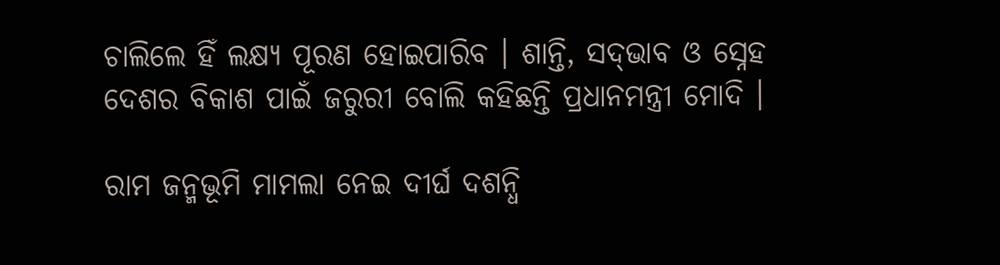ଚାଲିଲେ ହିଁ ଲକ୍ଷ୍ୟ ପୂରଣ ହୋଇପାରିବ । ଶାନ୍ତି, ସଦ୍‌ଭାବ ଓ ସ୍ନେହ ଦେଶର ବିକାଶ ପାଇଁ ଜରୁରୀ ବୋଲି କହିଛନ୍ତି ପ୍ରଧାନମନ୍ତ୍ରୀ ମୋଦି ।

ରାମ ଜନ୍ମଭୂମି ମାମଲା ନେଇ ଦୀର୍ଘ ଦଶନ୍ଧି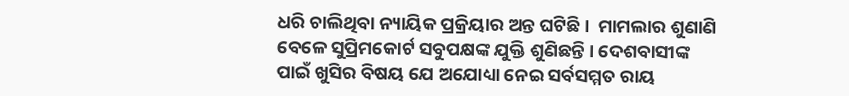ଧରି ଚାଲିଥିବା ନ୍ୟାୟିକ ପ୍ରକ୍ରିୟାର ଅନ୍ତ ଘଟିଛି ।  ମାମଲାର ଶୁଣାଣି ବେଳେ ସୁପ୍ରିମକୋର୍ଟ ସବୁପକ୍ଷଙ୍କ ଯୁକ୍ତି ଶୁଣିଛନ୍ତି । ଦେଶବାସୀଙ୍କ ପାଇଁ ଖୁସିର ବିଷୟ ଯେ ଅଯୋଧ୍ୟା ନେଇ ସର୍ବସମ୍ମତ ରାୟ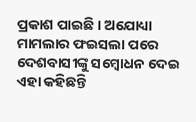ପ୍ରକାଶ ପାଇଛି । ଅଯୋଧ୍ୟା ମାମଲାର ଫଇସଲା ପରେ ଦେଶବାସୀଙ୍କୁ ସମ୍ୱୋଧନ ଦେଇ ଏହା କହିଛନ୍ତି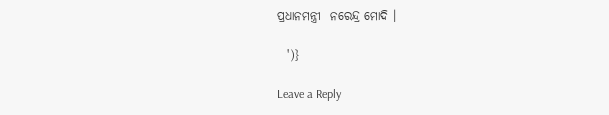ପ୍ରଧାନମନ୍ତ୍ରୀ  ନରେନ୍ଦ୍ର ମୋଦି ।

  ')}

Leave a Reply